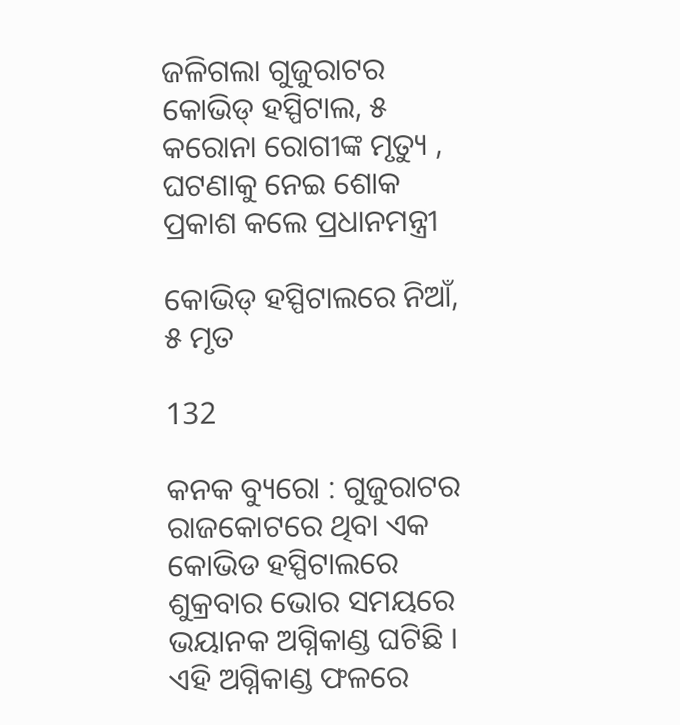ଜଳିଗଲା ଗୁଜୁରାଟର କୋଭିଡ୍ ହସ୍ପିଟାଲ, ୫ କରୋନା ରୋଗୀଙ୍କ ମୃତ୍ୟୁ , ଘଟଣାକୁ ନେଇ ଶୋକ ପ୍ରକାଶ କଲେ ପ୍ରଧାନମନ୍ତ୍ରୀ

କୋଭିଡ୍ ହସ୍ପିଟାଲରେ ନିଆଁ, ୫ ମୃତ

132

କନକ ବ୍ୟୁରୋ : ଗୁଜୁରାଟର ରାଜକୋଟରେ ଥିବା ଏକ କୋଭିଡ ହସ୍ପିଟାଲରେ ଶୁକ୍ରବାର ଭୋର ସମୟରେ ଭୟାନକ ଅଗ୍ନିକାଣ୍ଡ ଘଟିଛି । ଏହି ଅଗ୍ନିକାଣ୍ଡ ଫଳରେ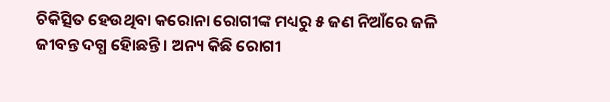ଚିକିତ୍ସିତ ହେଉଥିବା କରୋନା ରୋଗୀଙ୍କ ମଧ୍ୟରୁ ୫ ଜଣ ନିଆଁରେ ଜଳି ଜୀବନ୍ତ ଦଗ୍ଧ ହୋିଛନ୍ତି । ଅନ୍ୟ କିଛି ରୋଗୀ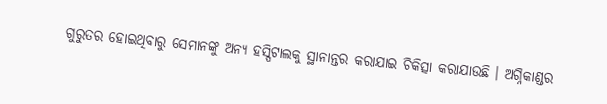ଗୁରୁତର ହୋଇଥିବାରୁ ସେମାନଙ୍କୁ ଅନ୍ୟ ହସ୍ପିଟାଲକୁ ସ୍ଥାନାନ୍ତର କରାଯାଇ ଚିକିତ୍ସା କରାଯାଉଛି । ଅଗ୍ନିକାଣ୍ଡର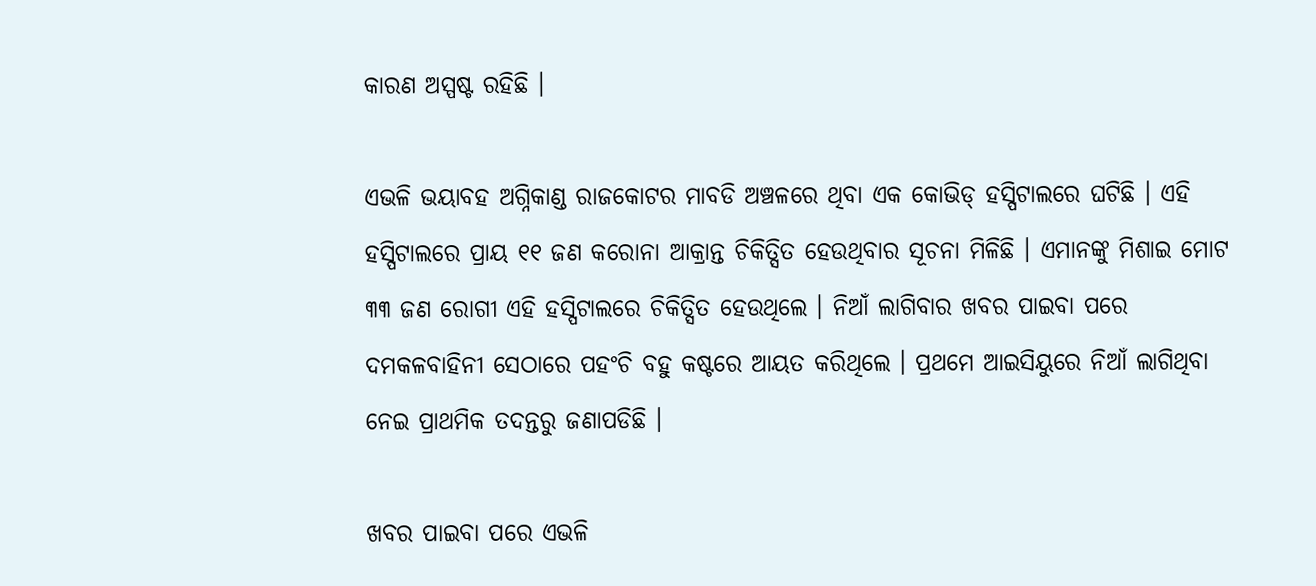କାରଣ ଅସ୍ପଷ୍ଟ ରହିଛି ।

ଏଭଳି ଭୟାବହ ଅଗ୍ନିକାଣ୍ଡ ରାଜକୋଟର ମାବଡି ଅଞ୍ଚଳରେ ଥିବା ଏକ କୋଭିଡ୍ ହସ୍ପିଟାଲରେ ଘଟିଛି । ଏହି ହସ୍ପିଟାଲରେ ପ୍ରାୟ ୧୧ ଜଣ କରୋନା ଆକ୍ରାନ୍ତ ଚିକିତ୍ସିତ ହେଉଥିବାର ସୂଚନା ମିଳିଛି । ଏମାନଙ୍କୁ ମିଶାଇ ମୋଟ ୩୩ ଜଣ ରୋଗୀ ଏହି ହସ୍ପିଟାଲରେ ଚିକିତ୍ସିତ ହେଉଥିଲେ । ନିଆଁ ଲାଗିବାର ଖବର ପାଇବା ପରେ ଦମକଳବାହିନୀ ସେଠାରେ ପହଂଚି ବହୁ କଷ୍ଟରେ ଆୟତ କରିଥିଲେ । ପ୍ରଥମେ ଆଇସିୟୁରେ ନିଆଁ ଲାଗିଥିବା ନେଇ ପ୍ରାଥମିକ ତଦନ୍ତରୁ ଜଣାପଡିଛି ।

ଖବର ପାଇବା ପରେ ଏଭଳି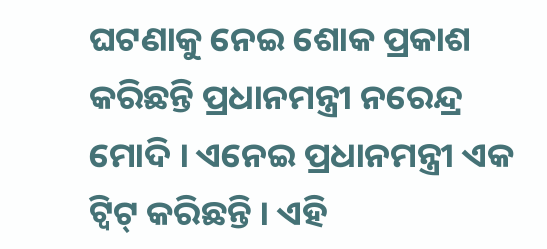ଘଟଣାକୁ ନେଇ ଶୋକ ପ୍ରକାଶ କରିଛନ୍ତି ପ୍ରଧାନମନ୍ତ୍ରୀ ନରେନ୍ଦ୍ର ମୋଦି । ଏନେଇ ପ୍ରଧାନମନ୍ତ୍ରୀ ଏକ ଟ୍ୱିଟ୍ କରିଛନ୍ତି । ଏହି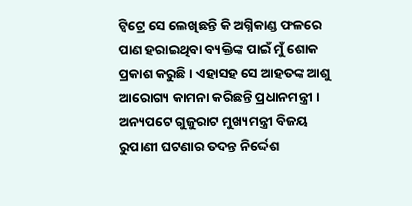ଟ୍ୱିଟ୍ରେ ସେ ଲେଖିଛନ୍ତି କି ଅଗ୍ନିକାଣ୍ଡ ଫଳରେ ପାଣ ହରାଇଥିବା ବ୍ୟକ୍ତିଙ୍କ ପାଇଁ ମୁଁ ଶୋକ ପ୍ରକାଶ କରୁଛି । ଏହାସହ ସେ ଆହତଙ୍କ ଆଶୁ ଆରୋଗ୍ୟ କାମନା କରିଛନ୍ତି ପ୍ରଧାନମନ୍ତ୍ରୀ । ଅନ୍ୟପଟେ ଗୁଜୁରାଟ ମୁଖ୍ୟମନ୍ତ୍ରୀ ବିଜୟ ରୁପାଣୀ ଘଟଣାର ତଦନ୍ତ ନିର୍ଦ୍ଦେଶ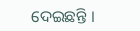ଦେଇଛନ୍ତି ।